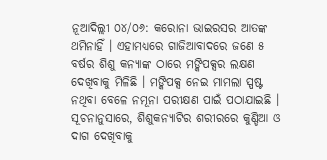ନୂଆଦିଲ୍ଲୀ ୦୪/୦୬: କରୋନା ଭାଇରସର ଆତଙ୍କ ଥମିନାହିଁ । ଏହାମଧ୍ୟରେ ଗାଜିଆବାଦରେ ଜଣେ ୫ ବର୍ଷର ଶିଶୁ କନ୍ୟାଙ୍କ ଠାରେ ମଙ୍କିପକ୍ସର ଲକ୍ଷଣ ଦେଖିବାକୁ ମିଳିଛି । ମଙ୍କିପକ୍ସ ନେଇ ମାମଲା ସ୍ପଷ୍ଟ ନଥିବା ବେଳେ ନମୂନା ପରୀକ୍ଷଣ ପାଇଁ ପଠାଯାଇଛି ।
ସୂଚନାନୁସାରେ, ଶିଶୁକନ୍ୟାଟିର ଶରୀରରେ କୁଣ୍ଡିଆ ଓ ଦାଗ ଦେଖିବାକୁ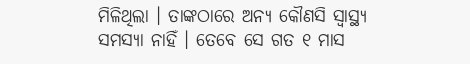ମିଳିଥିଲା । ତାଙ୍କଠାରେ ଅନ୍ୟ କୌଣସି ସ୍ୱାସ୍ଥ୍ୟ ସମସ୍ୟା ନାହିଁ । ତେବେ ସେ ଗତ ୧ ମାସ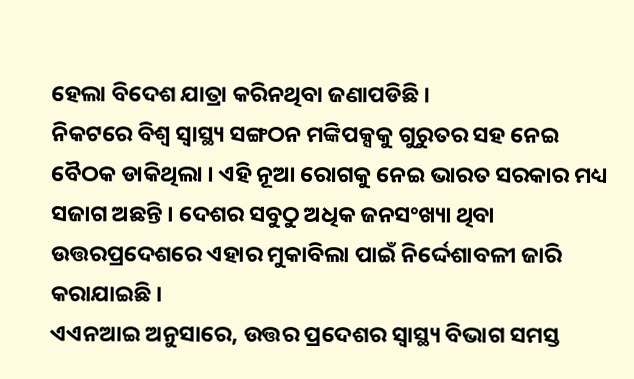ହେଲା ବିଦେଶ ଯାତ୍ରା କରିନଥିବା ଜଣାପଡିଛି ।
ନିକଟରେ ବିଶ୍ୱ ସ୍ୱାସ୍ଥ୍ୟ ସଙ୍ଗଠନ ମଙ୍କିପକ୍ସକୁ ଗୁରୁତର ସହ ନେଇ ବୈଠକ ଡାକିଥିଲା । ଏହି ନୂଆ ରୋଗକୁ ନେଇ ଭାରତ ସରକାର ମଧ୍ୟ ସଜାଗ ଅଛନ୍ତି । ଦେଶର ସବୁଠୁ ଅଧିକ ଜନସଂଖ୍ୟା ଥିବା ଉତ୍ତରପ୍ରଦେଶରେ ଏହାର ମୁକାବିଲା ପାଇଁ ନିର୍ଦ୍ଦେଶାବଳୀ ଜାରି କରାଯାଇଛି ।
ଏଏନଆଇ ଅନୁସାରେ, ଉତ୍ତର ପ୍ରଦେଶର ସ୍ୱାସ୍ଥ୍ୟ ବିଭାଗ ସମସ୍ତ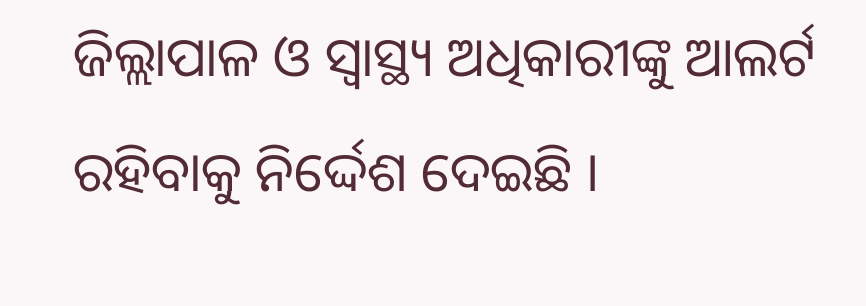ଜିଲ୍ଲାପାଳ ଓ ସ୍ୱାସ୍ଥ୍ୟ ଅଧିକାରୀଙ୍କୁ ଆଲର୍ଟ ରହିବାକୁ ନିର୍ଦ୍ଦେଶ ଦେଇଛି ।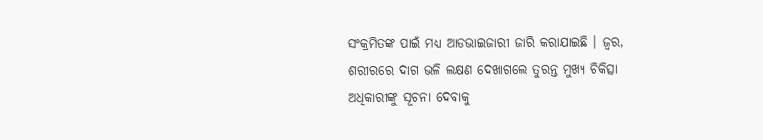ସଂକ୍ରମିତଙ୍କ ପାଇଁ ମଧ୍ୟ ଆଡଭାଇଜାରୀ ଜାରି କରାଯାଇଛି । ଜ୍ୱର, ଶରୀରରେ ଦାଗ ଭଳି ଲକ୍ଷଣ ଦେଖାଗଲେ ତୁରନ୍ତ ମୁଖ୍ୟ ଚିକିତ୍ସା ଅଧିକାରୀଙ୍କୁ ସୂଚନା ଦେବାକୁ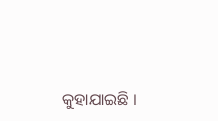କୁହାଯାଇଛି ।